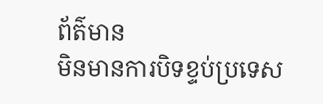ព័ត៌មាន
មិនមានការបិទខ្ទប់ប្រទេស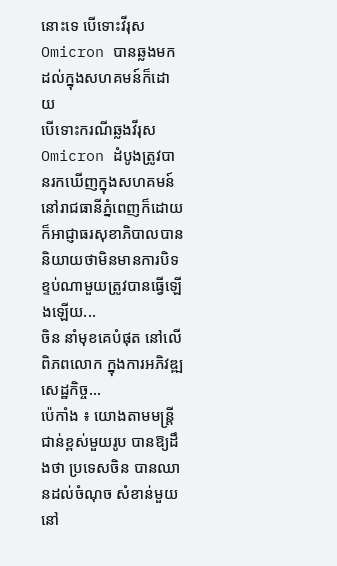នោះទេ បើទោះវីរុស Omicron បានឆ្លងមកដល់ក្នុងសហគមន៍ក៏ដោយ
បើទោះករណីឆ្លងវីរុស Omicron ដំបូងត្រូវបានរកឃើញក្នុងសហគមន៍នៅរាជធានីភ្នំពេញក៏ដោយ ក៏អាជ្ញាធរសុខាភិបាលបាននិយាយថាមិនមានការបិទខ្ទប់ណាមួយត្រូវបានធ្វើឡើងឡើយ...
ចិន នាំមុខគេបំផុត នៅលើពិភពលោក ក្នុងការអភិវឌ្ឍសេដ្ឋកិច្ច...
ប៉េកាំង ៖ យោងតាមមន្ត្រីជាន់ខ្ពស់មួយរូប បានឱ្យដឹងថា ប្រទេសចិន បានឈានដល់ចំណុច សំខាន់មួយនៅ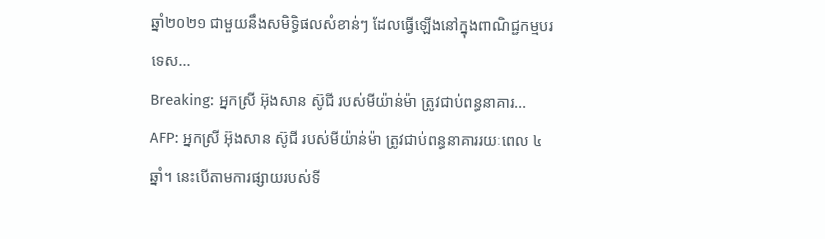ឆ្នាំ២០២១ ជាមួយនឹងសមិទ្ធិផលសំខាន់ៗ ដែលធ្វើឡើងនៅក្នុងពាណិជ្ជកម្មបរទេស...
Breaking: អ្នកស្រី អ៊ុងសាន ស៊ូជី របស់មីយ៉ាន់ម៉ា ត្រូវជាប់ពន្ធនាគារ...
AFP: អ្នកស្រី អ៊ុងសាន ស៊ូជី របស់មីយ៉ាន់ម៉ា ត្រូវជាប់ពន្ធនាគាររយៈពេល ៤ឆ្នាំ។ នេះបើតាមការផ្សាយរបស់ទី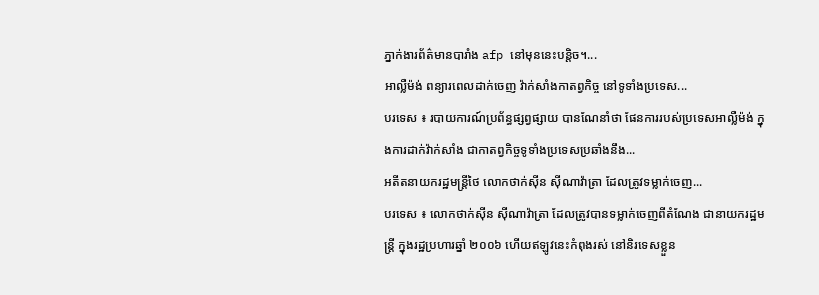ភ្នាក់ងារព័ត៌មានបារាំង afp នៅមុននេះបន្តិច។...
អាល្លឺម៉ង់ ពន្យារពេលដាក់ចេញ វ៉ាក់សាំងកាតព្វកិច្ច នៅទូទាំងប្រទេស...
បរទេស ៖ របាយការណ៍ប្រព័ន្ធផ្សព្វផ្សាយ បានណែនាំថា ផែនការរបស់ប្រទេសអាល្លឺម៉ង់ ក្នុងការដាក់វ៉ាក់សាំង ជាកាតព្វកិច្ចទូទាំងប្រទេសប្រឆាំងនឹង...
អតីតនាយករដ្ឋមន្រ្តីថៃ លោកថាក់ស៊ីន ស៊ីណាវ៉ាត្រា ដែលត្រូវទម្លាក់ចេញ...
បរទេស ៖ លោកថាក់ស៊ីន ស៊ីណាវ៉ាត្រា ដែលត្រូវបានទម្លាក់ចេញពីតំណែង ជានាយករដ្ឋមន្ត្រី ក្នុងរដ្ឋប្រហារឆ្នាំ ២០០៦ ហើយឥឡូវនេះកំពុងរស់ នៅនិរទេសខ្លួន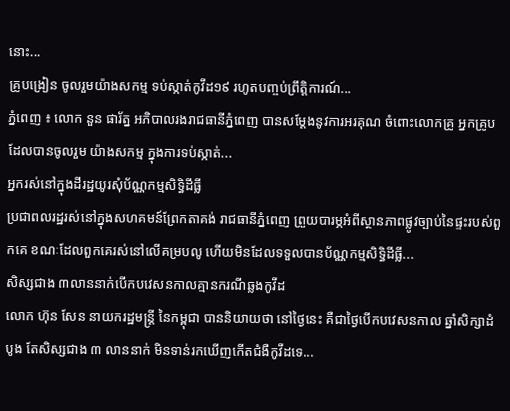នោះ...
គ្រូបង្រៀន ចូលរួមយ៉ាងសកម្ម ទប់ស្កាត់កូវីដ១៩ រហូតបញ្ចប់ព្រឹត្តិការណ៍...
ភ្នំពេញ ៖ លោក នួន ផារ័ត្ន អភិបាលរងរាជធានីភ្នំពេញ បានសម្ដែងនូវការអរគុណ ចំពោះលោកគ្រូ អ្នកគ្រូបដែលបានចូលរួម យ៉ាងសកម្ម ក្នុងការទប់ស្កាត់...
អ្នករស់នៅក្នុងដីរដ្ឋយូរសុំប័ណ្ណកម្មសិទ្ធិដីធ្លី
ប្រជាពលរដ្ឋរស់នៅក្នុងសហគមន៍ព្រែកតាគង់ រាជធានីភ្នំពេញ ព្រួយបារម្ភអំពីស្ថានភាពផ្លូវច្បាប់នៃផ្ទះរបស់ពួកគេ ខណៈដែលពួកគេរស់នៅលើគម្របលូ ហើយមិនដែលទទួលបានប័ណ្ណកម្មសិទ្ធិដីធ្លី...
សិស្សជាង ៣លាននាក់បើកបវេសនកាលគ្មានករណីឆ្លងកូវីដ
លោក ហ៊ុន សែន នាយករដ្ឋមន្រ្តី នៃកម្ពុជា បាននិយាយថា នៅថ្ងៃនេះ គឺជាថ្ងៃបើកបវេសនកាល ឆ្នាំសិក្សាដំបូង តែសិស្សជាង ៣ លាននាក់ មិនទាន់រកឃើញកើតជំងឺកូវីដទេ...